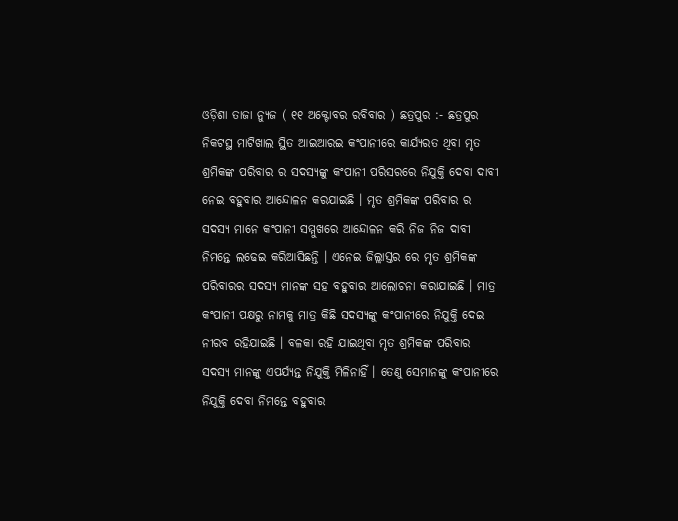ଓଡ଼ିଶା ତାଜା ନ୍ୟୁଜ ( ୧୧ ଅକ୍ଟୋବର ରବିବାର ) ଛତ୍ରପୁର :- ଛତ୍ରପୁର ନିକଟସ୍ଥ ମାଟିଖାଲ ସ୍ଥିତ ଆଇଆରଇ କଂପାନୀରେ କାର୍ଯ୍ୟରତ ଥିବା ମୃତ ଶ୍ରମିକଙ୍କ ପରିବାର ର ସଦସ୍ୟଙ୍କୁ କଂପାନୀ ପରିସରରେ ନିଯୁକ୍ତି ଦେବା ଦାବୀ ନେଇ ବହୁବାର ଆନ୍ଦୋଳନ କରଯାଇଛି । ମୃତ ଶ୍ରମିକଙ୍କ ପରିବାର ର ସଦସ୍ୟ ମାନେ କଂପାନୀ ସମ୍ମୁଖରେ ଆନ୍ଦୋଳନ କରି ନିଜ ନିଜ ଦାବୀ ନିମନ୍ତେ ଲଢେଇ କରିଆସିଛନ୍ତି । ଏନେଇ ଜିଲ୍ଲାସ୍ତର ରେ ମୃତ ଶ୍ରମିକଙ୍କ ପରିବାରର ସଦସ୍ୟ ମାନଙ୍କ ସହ ବହୁବାର ଆଲୋଚନା କରାଯାଇଛି । ମାତ୍ର କଂପାନୀ ପକ୍ଷରୁ ନାମକୁ ମାତ୍ର କିଛି ସଦସ୍ୟଙ୍କୁ କଂପାନୀରେ ନିଯୁକ୍ତି ଦେଇ ନୀରବ ରହିଯାଇଛି । ବଳକା ରହି ଯାଇଥିବା ମୃତ ଶ୍ରମିକଙ୍କ ପରିବାର ସଦସ୍ୟ ମାନଙ୍କୁ ଏପର୍ଯ୍ୟନ୍ତ ନିଯୁକ୍ତି ମିଳିନାହିଁ । ତେଣୁ ସେମାନଙ୍କୁ କଂପାନୀରେ ନିଯୁକ୍ତି ଦେବା ନିମନ୍ତେ ବହୁବାର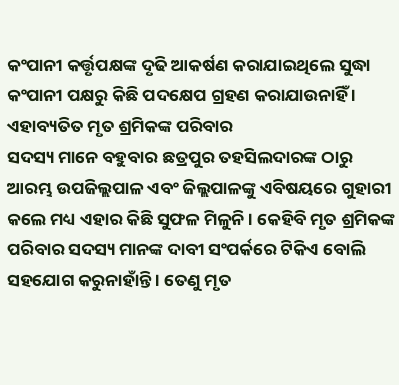କଂପାନୀ କର୍ତ୍ତୃପକ୍ଷଙ୍କ ଦୃଢି ଆକର୍ଷଣ କରାଯାଇଥିଲେ ସୁଦ୍ଧା କଂପାନୀ ପକ୍ଷରୁ କିଛି ପଦକ୍ଷେପ ଗ୍ରହଣ କରାଯାଉନାହିଁ । ଏହାବ୍ୟତିତ ମୃତ ଶ୍ରମିକଙ୍କ ପରିବାର
ସଦସ୍ୟ ମାନେ ବହୁବାର ଛତ୍ରପୁର ତହସିଲଦାରଙ୍କ ଠାରୁ ଆରମ୍ଭ ଉପଜିଲ୍ଲପାଳ ଏବଂ ଜିଲ୍ଲପାଳଙ୍କୁ ଏବିଷୟରେ ଗୁହାରୀ କଲେ ମଧ୍ୟ ଏହାର କିଛି ସୁଫଳ ମିଳୁନି । କେହିବି ମୃତ ଶ୍ରମିକଙ୍କ ପରିବାର ସଦସ୍ୟ ମାନଙ୍କ ଦାବୀ ସଂପର୍କରେ ଟିକିଏ ବୋଲି ସହଯୋଗ କରୁନାହାଁନ୍ତି । ତେଣୁ ମୃତ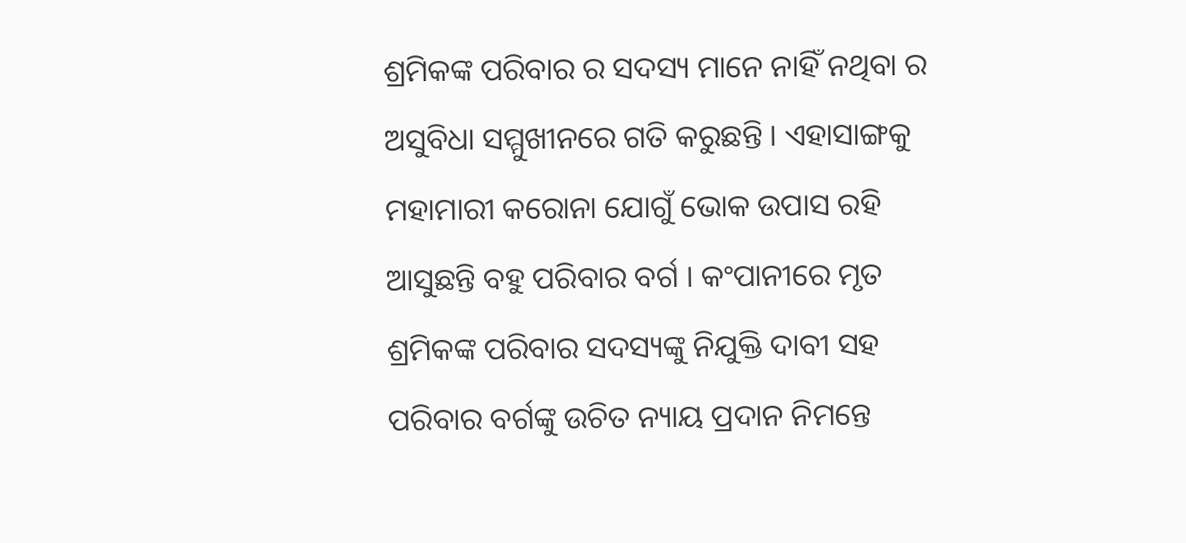ଶ୍ରମିକଙ୍କ ପରିବାର ର ସଦସ୍ୟ ମାନେ ନାହିଁ ନଥିବା ର ଅସୁବିଧା ସମ୍ମୁଖୀନରେ ଗତି କରୁଛନ୍ତି । ଏହାସାଙ୍ଗକୁ ମହାମାରୀ କରୋନା ଯୋଗୁଁ ଭୋକ ଉପାସ ରହି ଆସୁଛନ୍ତି ବହୁ ପରିବାର ବର୍ଗ । କଂପାନୀରେ ମୃତ ଶ୍ରମିକଙ୍କ ପରିବାର ସଦସ୍ୟଙ୍କୁ ନିଯୁକ୍ତି ଦାବୀ ସହ ପରିବାର ବର୍ଗଙ୍କୁ ଉଚିତ ନ୍ୟାୟ ପ୍ରଦାନ ନିମନ୍ତେ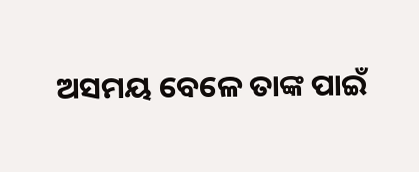ଅସମୟ ବେଳେ ତାଙ୍କ ପାଇଁ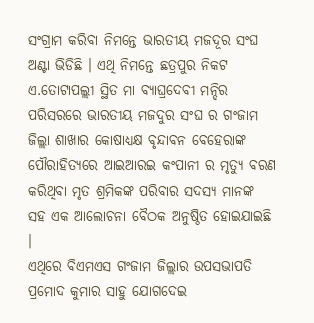ସଂଗ୍ରାମ କରିବା ନିମନ୍ତେ ଭାରତୀୟ ମଜଦୂର ସଂଘ ଅଣ୍ଟା ଭିଡିଛି । ଏଥି ନିମନ୍ତେ ଛତ୍ରପୁର ନିକଟ ଏ.ତୋଟାପଲ୍ଲୀ ସ୍ଥିତ ମା ବ୍ୟାଘ୍ରଦେବୀ ମନ୍ଦିର ପରିସରରେ ଭାରତୀୟ ମଜଦୁର ସଂଘ ର ଗଂଜାମ ଜିଲ୍ଲା ଶାଖାର କୋଷାଧ୍ୟକ୍ଷ ବୃନ୍ଦାବନ ବେହେରାଙ୍କ ପୌରାହିତ୍ୟରେ ଆଇଆରଇ କଂପାନୀ ର ମୃତ୍ୟୁ ବରଣ କରିଥିବା ମୃତ ଶ୍ରମିକଙ୍କ ପରିବାର ସଦସ୍ୟ ମାନଙ୍କ ସହ ଏକ ଆଲୋଚନା ବୈଠକ ଅନୁଷ୍ଠିତ ହୋଇଯାଇଛି ।
ଏଥିରେ ବିଏମଏସ ଗଂଜାମ ଜିଲ୍ଲାର ଉପସଭାପତି ପ୍ରମୋଦ କୁମାର ସାହୁ ଯୋଗଦେଇ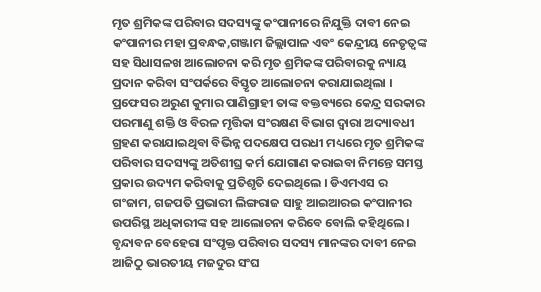ମୃତ ଶ୍ରମିକଙ୍କ ପରିବାର ସଦସ୍ୟଙ୍କୁ କଂପାନୀରେ ନିଯୁକ୍ତି ଦାବୀ ନେଇ କଂପାନୀର ମହା ପ୍ରବନ୍ଧକ,ଗଞ୍ଜାମ ଜିଲ୍ଲାପାଳ ଏବଂ କେନ୍ଦ୍ରୀୟ ନେତୃତ୍ୱଙ୍କ ସହ ସିଧାସଳଖ ଆଲୋଚନା କରି ମୃତ ଶ୍ରମିକଙ୍କ ପରିବାରକୁ ନ୍ୟାୟ ପ୍ରଦାନ କରିବା ସଂପର୍କରେ ବିସ୍ତୃତ ଆଲୋଚନା କରାଯାଇଥିଲା । ପ୍ରଫେସର ଅରୁଣ କୁମାର ପାଣିଗ୍ରାହୀ ତାଙ୍କ ବକ୍ତବ୍ୟରେ କେନ୍ଦ୍ର ସରକାର ପରମାଣୁ ଶକ୍ତି ଓ ବିରଳ ମୃତ୍ତିକା ସଂରକ୍ଷଣ ବିଭାଗ ଦ୍ୱାରା ଅଦ୍ୟାବଧୀ ଗ୍ରହଣ କରାଯାଇଥିବା ବିଭିନ୍ନ ପଦକ୍ଷେପ ପରଧୀ ମଧ୍ୟରେ ମୃତ ଶ୍ରମିକଙ୍କ ପରିବାର ସଦସ୍ୟଙ୍କୁ ଅତିଶୀଘ୍ର କର୍ମ ଯୋଗାଣ କରାଇବା ନିମନ୍ତେ ସମସ୍ତ ପ୍ରକାର ଉଦ୍ୟମ କରିବାକୁ ପ୍ରତିଶୃତି ଦେଇଥିଲେ । ଡିଏମଏସ ର ଗଂଜାମ, ଗଜପତି ପ୍ରଭାରୀ ଲିଙ୍ଗରାଜ ସାହୁ ଆଇଆରଇ କଂପାନୀର ଉପରିସ୍ଥ ଅଧିକାରୀଙ୍କ ସହ ଆଲୋଚନା କରିବେ ବୋଲି କହିଥିଲେ ।
ବୃନ୍ଦାବନ ବେହେରା ସଂପୃକ୍ତ ପରିବାର ସଦସ୍ୟ ମାନଙ୍କର ଦାବୀ ନେଇ ଆଜିଠୁ ଭାରତୀୟ ମଜଦୁର ସଂଘ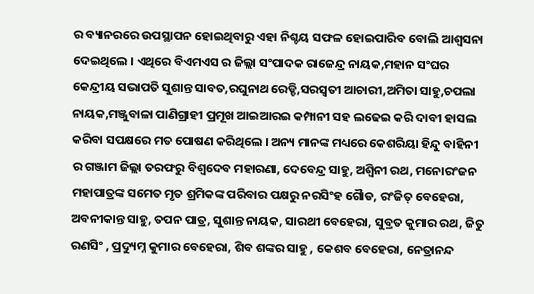ର ବ୍ୟାନରରେ ଉପସ୍ଥାପନ ହୋଇଥିବାରୁ ଏହା ନିଶ୍ଚୟ ସଫଳ ହୋଇପାରିବ ବୋଲି ଆଶ୍ୱସନା ଦେଇଥିଲେ । ଏଥିରେ ବିଏମଏସ ର ଜିଲ୍ଲା ସଂପାଦକ ରାଜେନ୍ଦ୍ର ନାୟକ,ମହାନ ସଂଘର କେନ୍ଦ୍ରୀୟ ସଭାପତି ସୁଶାନ୍ତ ସାବତ,ରଘୁନାଥ ରେଡ୍ଡି,ସରସ୍ୱତୀ ଆଚାରୀ,ଅମିତା ସାହୁ,ଚପଲା ନାୟକ,ମଞ୍ଜୁବାଳା ପାଣିଗ୍ରାହୀ ପ୍ରମୂଖ ଆଇଆରଇ କମ୍ପାନୀ ସହ ଲଢେଇ କରି ଦାବୀ ହାସଲ କରିବା ସପକ୍ଷରେ ମତ ପୋଷଣ କରିଥିଲେ । ଅନ୍ୟ ମାନଙ୍କ ମଧ୍ୟରେ କେଶରିୟା ହିନ୍ଦୁ ବାହିନୀ ର ଗଞ୍ଜାମ ଜିଲ୍ଲା ତରଫରୁ ବିଶ୍ୱଦେବ ମହାରଣା, ଦେବେନ୍ଦ୍ର ସାହୁ, ଅଶ୍ୱିନୀ ରଥ, ମନୋରଂଜନ ମହାପାତ୍ରଙ୍କ ସମେତ ମୃତ ଶ୍ରମିକଙ୍କ ପରିବାର ପକ୍ଷରୁ ନରସିଂହ ଗୈାଡ, ରଂଜିତ୍ ବେହେରା, ଅବନୀକାନ୍ତ ସାହୁ, ତପନ ପାତ୍ର, ସୁଶାନ୍ତ ନାୟକ, ସାରଥୀ ବେହେରା, ସୁବ୍ରତ କୁମାର ରଥ, ଜିତୁ ରଣସିଂ , ପ୍ରଦ୍ୟୁମ୍ନ କୁମାର ବେହେରା, ଶିବ ଶଙ୍କର ସାହୁ , କେଶବ ବେହେରା, ନେତ୍ରାନନ୍ଦ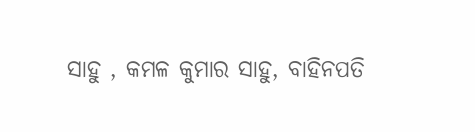ସାହୁ , କମଳ କୁମାର ସାହୁ, ବାହିନପତି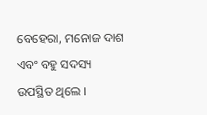ବେହେରା, ମନୋଜ ଦାଶ ଏବଂ ବହୁ ସଦସ୍ୟ ଉପସ୍ଥିତ ଥିଲେ ।